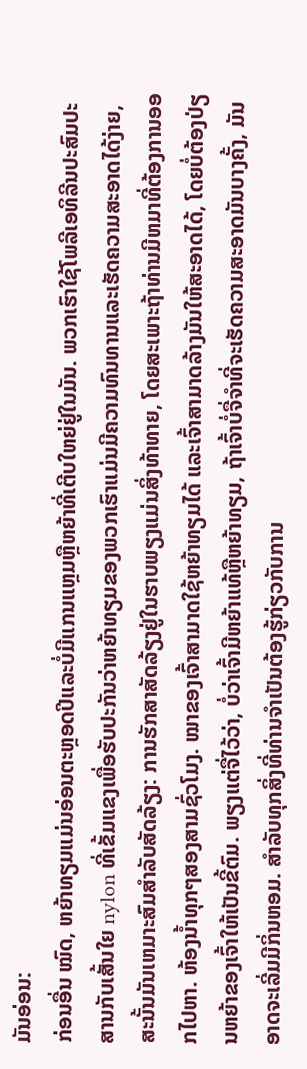ມັນອ່ອນ:
ກ່ອນອື່ນ ໝົດ, ຫຍ້າທຽມແມ່ນອ່ອນຕະຫຼອດປີແລະບໍ່ມີແກນແຫຼມຫຼືຫຍ້າທີ່ເຕີບໃຫຍ່ຢູ່ໃນມັນ. ພວກເຮົາໃຊ້ໂພລີເອທິລີນປະສົມປະສານກັບເສັ້ນໃຍ nylon ທີ່ເຂັ້ມແຂງເພື່ອຮັບປະກັນວ່າຫຍ້າທຽມຂອງພວກເຮົາແມ່ນມີຄວາມທົນທານແລະເຮັດຄວາມສະອາດໄດ້ງ່າຍ, ສະນັ້ນມັນເຫມາະສົມສໍາລັບສັດລ້ຽງ: ການຮັກສາສັດລ້ຽງຢູ່ໃນຮາບພຽງແມ່ນສິ່ງທ້າທາຍ, ໂດຍສະເພາະຖ້າທ່ານມີຫມາທີ່ຕ້ອງການອອກໄປຫາ. ຫ້ອງນ້ຳທຸກໆສອງສາມຊົ່ວໂມງ. ໝາຂອງເຈົ້າສາມາດໃຊ້ຫຍ້າທຽມໄດ້ ແລະເຈົ້າສາມາດລ້າງມັນໃຫ້ສະອາດໄດ້, ໂດຍບໍ່ຕ້ອງປ່ຽນຫຍ້າຂອງເຈົ້າໃຫ້ເປັນຂີ້ຕົມ. ພຽງແຕ່ຈື່ໄວ້ວ່າ, ບໍ່ວ່າເຈົ້າມີຫຍ້າແທ້ຫຼືຫຍ້າທຽມ, ຖ້າເຈົ້າບໍ່ຈື່ຈໍາທີ່ຈະເຮັດຄວາມສະອາດມັນບາງຄັ້ງ, ມັນອາດຈະເລີ່ມມີກິ່ນຫອມ. ສໍາລັບທຸກສິ່ງທີ່ທ່ານຈໍາເປັນຕ້ອງຮູ້ກ່ຽວກັບການ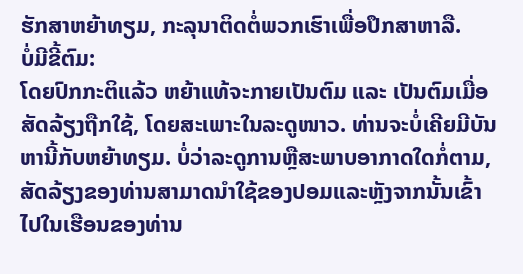ຮັກສາຫຍ້າທຽມ, ກະລຸນາຕິດຕໍ່ພວກເຮົາເພື່ອປຶກສາຫາລື.
ບໍ່ມີຂີ້ຕົມ:
ໂດຍປົກກະຕິແລ້ວ ຫຍ້າແທ້ຈະກາຍເປັນຕົມ ແລະ ເປັນຕົມເມື່ອສັດລ້ຽງຖືກໃຊ້, ໂດຍສະເພາະໃນລະດູໜາວ. ທ່ານຈະບໍ່ເຄີຍມີບັນຫານີ້ກັບຫຍ້າທຽມ. ບໍ່ວ່າລະດູການຫຼືສະພາບອາກາດໃດກໍ່ຕາມ, ສັດລ້ຽງຂອງທ່ານສາມາດນໍາໃຊ້ຂອງປອມແລະຫຼັງຈາກນັ້ນເຂົ້າໄປໃນເຮືອນຂອງທ່ານ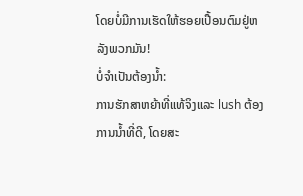ໂດຍບໍ່ມີການເຮັດໃຫ້ຮອຍເປື້ອນຕົມຢູ່ຫລັງພວກມັນ!
ບໍ່ຈໍາເປັນຕ້ອງນ້ຳ:
ການຮັກສາຫຍ້າທີ່ແທ້ຈິງແລະ lush ຕ້ອງການນ້ຳທີ່ດີ, ໂດຍສະ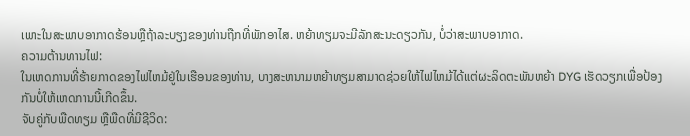ເພາະໃນສະພາບອາກາດຮ້ອນຫຼືຖ້າລະບຽງຂອງທ່ານຖືກທີ່ພັກອາໄສ. ຫຍ້າທຽມຈະມີລັກສະນະດຽວກັນ, ບໍ່ວ່າສະພາບອາກາດ.
ຄວາມຕ້ານທານໄຟ:
ໃນເຫດການທີ່ຮ້າຍກາດຂອງໄຟໄຫມ້ຢູ່ໃນເຮືອນຂອງທ່ານ, ບາງສະຫນາມຫຍ້າທຽມສາມາດຊ່ວຍໃຫ້ໄຟໄຫມ້ໄດ້ແຕ່ຜະລິດຕະພັນຫຍ້າ DYG ເຮັດວຽກເພື່ອປ້ອງກັນບໍ່ໃຫ້ເຫດການນີ້ເກີດຂຶ້ນ.
ຈັບຄູ່ກັບພືດທຽມ ຫຼືພືດທີ່ມີຊີວິດ: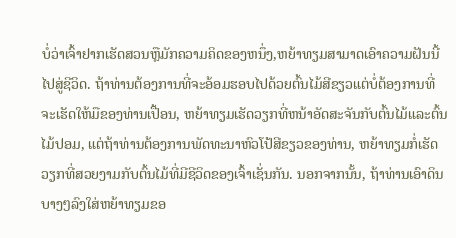ບໍ່ວ່າເຈົ້າຢາກເຮັດສວນຫຼືມັກຄວາມຄິດຂອງຫນຶ່ງ,ຫຍ້າທຽມສາມາດເອົາຄວາມຝັນນີ້ໄປສູ່ຊີວິດ. ຖ້າທ່ານຕ້ອງການທີ່ຈະອ້ອມຮອບໄປດ້ວຍຕົ້ນໄມ້ສີຂຽວແຕ່ບໍ່ຕ້ອງການທີ່ຈະເຮັດໃຫ້ມືຂອງທ່ານເປື້ອນ, ຫຍ້າທຽມເຮັດວຽກທີ່ຫນ້າອັດສະຈັນກັບຕົ້ນໄມ້ແລະຕົ້ນໄມ້ປອມ, ແຕ່ຖ້າທ່ານຕ້ອງການພັດທະນາຫົວໂປ້ສີຂຽວຂອງທ່ານ, ຫຍ້າທຽມກໍ່ເຮັດວຽກທີ່ສວຍງາມກັບຕົ້ນໄມ້ທີ່ມີຊີວິດຂອງເຈົ້າເຊັ່ນກັນ. ນອກຈາກນັ້ນ, ຖ້າທ່ານເອົາດິນບາງໆລົງໃສ່ຫຍ້າທຽມຂອ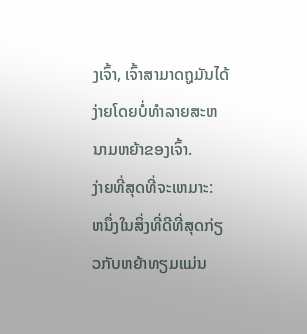ງເຈົ້າ, ເຈົ້າສາມາດຖູມັນໄດ້ງ່າຍໂດຍບໍ່ທໍາລາຍສະຫນາມຫຍ້າຂອງເຈົ້າ.
ງ່າຍທີ່ສຸດທີ່ຈະເຫມາະ:
ຫນຶ່ງໃນສິ່ງທີ່ດີທີ່ສຸດກ່ຽວກັບຫຍ້າທຽມແມ່ນ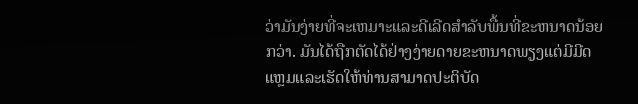ວ່າມັນງ່າຍທີ່ຈະເຫມາະແລະດີເລີດສໍາລັບພື້ນທີ່ຂະຫນາດນ້ອຍກວ່າ. ມັນໄດ້ຖືກຕັດໄດ້ຢ່າງງ່າຍດາຍຂະຫນາດພຽງແຕ່ມີມີດແຫຼມແລະເຮັດໃຫ້ທ່ານສາມາດປະຕິບັດ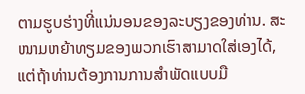ຕາມຮູບຮ່າງທີ່ແນ່ນອນຂອງລະບຽງຂອງທ່ານ. ສະໜາມຫຍ້າທຽມຂອງພວກເຮົາສາມາດໃສ່ເອງໄດ້, ແຕ່ຖ້າທ່ານຕ້ອງການການສໍາພັດແບບມື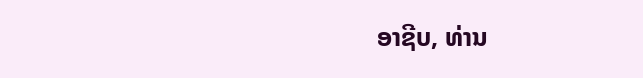ອາຊີບ, ທ່ານ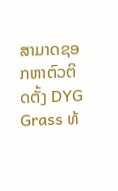ສາມາດຊອກຫາຕົວຕິດຕັ້ງ DYG Grass ທ້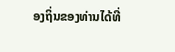ອງຖິ່ນຂອງທ່ານໄດ້ທີ່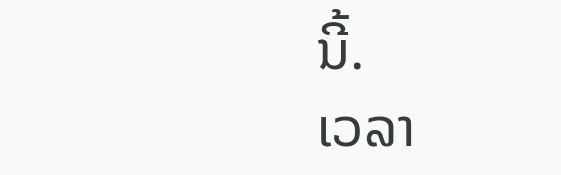ນີ້.
ເວລາ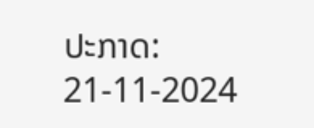ປະກາດ: 21-11-2024